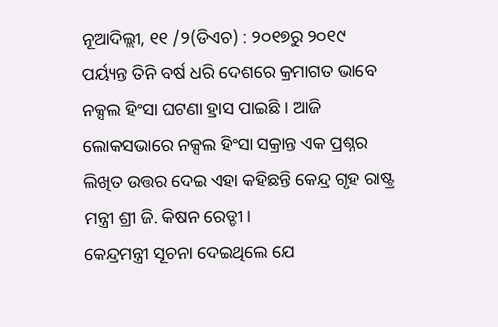ନୂଆଦିଲ୍ଲୀ, ୧୧ /୨(ଡିଏଚ) : ୨୦୧୭ରୁ ୨୦୧୯ ପର୍ୟ୍ୟନ୍ତ ତିନି ବର୍ଷ ଧରି ଦେଶରେ କ୍ରମାଗତ ଭାବେ ନକ୍ସଲ ହିଂସା ଘଟଣା ହ୍ରାସ ପାଇଛି । ଆଜି ଲୋକସଭାରେ ନକ୍ସଲ ହିଂସା ସକ୍ରାନ୍ତ ଏକ ପ୍ରଶ୍ନର ଲିଖିତ ଉତ୍ତର ଦେଇ ଏହା କହିଛନ୍ତି କେନ୍ଦ୍ର ଗୃହ ରାଷ୍ଟ୍ର ମନ୍ତ୍ରୀ ଶ୍ରୀ ଜି. କିଷନ ରେଡ୍ଡୀ ।
କେନ୍ଦ୍ରମନ୍ତ୍ରୀ ସୂଚନା ଦେଇଥିଲେ ଯେ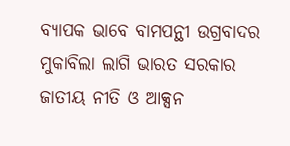ବ୍ୟାପକ ଭାବେ ବାମପନ୍ଥୀ ଉଗ୍ରବାଦର ମୁକାବିଲା ଲାଗି ଭାରତ ସରକାର ଜାତୀୟ ନୀତି ଓ ଆକ୍ସନ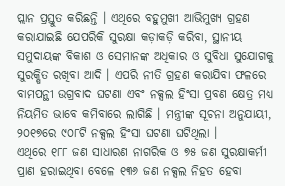ପ୍ଲାନ ପ୍ରସ୍ତୁତ କରିଛନ୍ତି । ଏଥିରେ ବହୁମୁଖୀ ଆଭିମୁଖ୍ୟ ଗ୍ରହଣ କରାଯାଇଛି ଯେପରିକି ସୁରକ୍ଷା କଡ଼ାକଡ଼ି କରିବା, ସ୍ଥାନୀୟ ସମୁଦାୟଙ୍କ ବିକାଶ ଓ ସେମାନଙ୍କ ଅଧିକାର ଓ ସୁବିଧା ସୁଯୋଗକୁ ସୁରକ୍ଷିତ ରଖିବା ଆଦି । ଏପରି ନୀତି ଗ୍ରହଣ କରାଯିବା ଫଳରେ ବାମପନ୍ଥୀ ଉଗ୍ରବାଦ ଘଟଣା ଏବଂ ନକ୍ସଲ ହିଂସା ପ୍ରବଣ କ୍ଷେତ୍ର ମଧ୍ୟ ନିୟମିତ ଭାବେ କମିବାରେ ଲାଗିଛି । ମନ୍ତ୍ରୀଙ୍କ ସୂଚନା ଅନୁଯାୟୀ, ୨୦୧୭ରେ ୯୦୮ଟି ନକ୍ସଲ ହିଂସା ଘଟଣା ଘଟିଥିଲା ।
ଏଥିରେ ୧୮୮ ଜଣ ସାଧାରଣ ନାଗରିକ ଓ ୭୫ ଜଣ ସୁରକ୍ଷାକର୍ମୀ ପ୍ରାଣ ହରାଇଥିବା ବେଳେ ୧୩୬ ଜଣ ନକ୍ସଲ ନିହତ ହେବା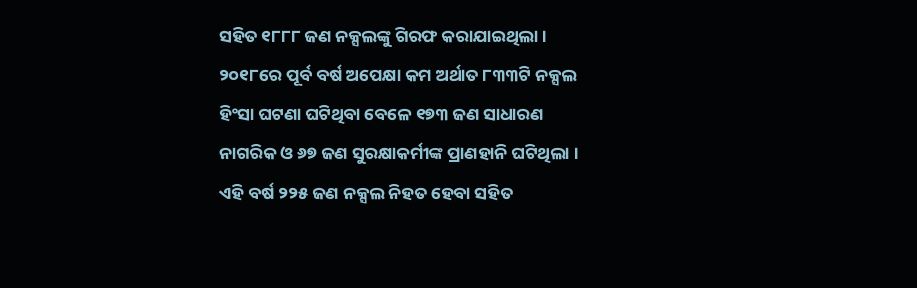ସହିତ ୧୮୮୮ ଜଣ ନକ୍ସଲଙ୍କୁ ଗିରଫ କରାଯାଇଥିଲା । ୨୦୧୮ରେ ପୂର୍ବ ବର୍ଷ ଅପେକ୍ଷା କମ ଅର୍ଥାତ ୮୩୩ଟି ନକ୍ସଲ ହିଂସା ଘଟଣା ଘଟିଥିବା ବେଳେ ୧୭୩ ଜଣ ସାଧାରଣ ନାଗରିକ ଓ ୬୭ ଜଣ ସୁରକ୍ଷାକର୍ମୀଙ୍କ ପ୍ରାଣହାନି ଘଟିଥିଲା । ଏହି ବର୍ଷ ୨୨୫ ଜଣ ନକ୍ସଲ ନିହତ ହେବା ସହିତ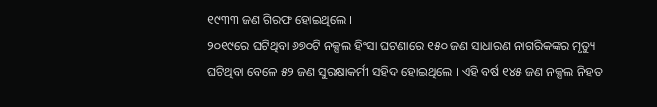୧୯୩୩ ଜଣ ଗିରଫ ହୋଇଥିଲେ ।
୨୦୧୯ରେ ଘଟିଥିବା ୬୭୦ଟି ନକ୍ସଲ ହିଂସା ଘଟଣାରେ ୧୫୦ ଜଣ ସାଧାରଣ ନାଗରିକଙ୍କର ମୃତ୍ୟୁ ଘଟିଥିବା ବେଳେ ୫୨ ଜଣ ସୁରକ୍ଷାକର୍ମୀ ସହିଦ ହୋଇଥିଲେ । ଏହି ବର୍ଷ ୧୪୫ ଜଣ ନକ୍ସଲ ନିହତ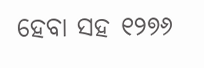ହେବା ସହ ୧୨୭୬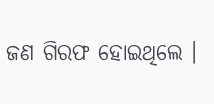ଜଣ ଗିରଫ ହୋଇଥିଲେ ।